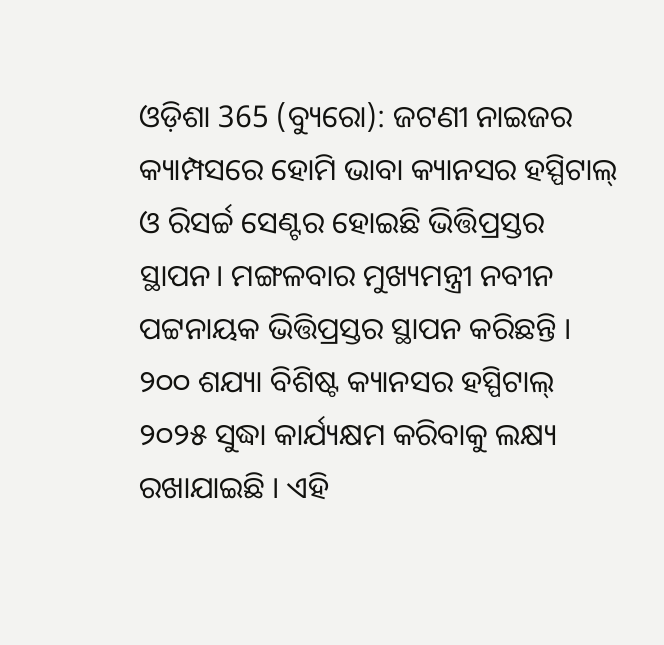ଓଡ଼ିଶା 365 (ବ୍ୟୁରୋ): ଜଟଣୀ ନାଇଜର କ୍ୟାମ୍ପସରେ ହୋମି ଭାବା କ୍ୟାନସର ହସ୍ପିଟାଲ୍ ଓ ରିସର୍ଚ୍ଚ ସେଣ୍ଟର ହୋଇଛି ଭିତ୍ତିପ୍ରସ୍ତର ସ୍ଥାପନ। ମଙ୍ଗଳବାର ମୁଖ୍ୟମନ୍ତ୍ରୀ ନବୀନ ପଟ୍ଟନାୟକ ଭିତ୍ତିପ୍ରସ୍ତର ସ୍ଥାପନ କରିଛନ୍ତି । ୨୦୦ ଶଯ୍ୟା ବିଶିଷ୍ଟ କ୍ୟାନସର ହସ୍ପିଟାଲ୍ ୨୦୨୫ ସୁଦ୍ଧା କାର୍ଯ୍ୟକ୍ଷମ କରିବାକୁ ଲକ୍ଷ୍ୟ ରଖାଯାଇଛି । ଏହି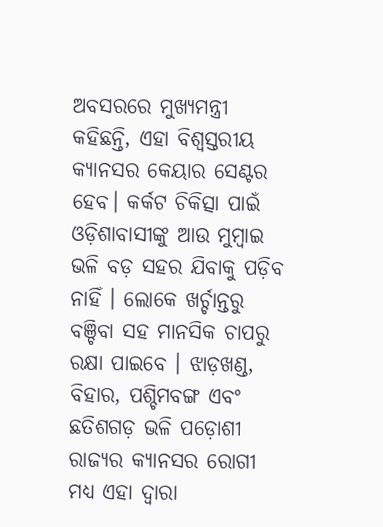ଅବସରରେ ମୁଖ୍ୟମନ୍ତ୍ରୀ କହିଛନ୍ତି, ଏହା ବିଶ୍ୱସ୍ତରୀୟ କ୍ୟାନସର କେୟାର ସେଣ୍ଟର ହେବ। କର୍କଟ ଚିକିତ୍ସା ପାଇଁ ଓଡ଼ିଶାବାସୀଙ୍କୁ ଆଉ ମୁମ୍ବାଇ ଭଳି ବଡ଼ ସହର ଯିବାକୁ ପଡ଼ିବ ନାହିଁ । ଲୋକେ ଖର୍ଚ୍ଚାନ୍ତରୁ ବଞ୍ଚିବା ସହ ମାନସିକ ଚାପରୁ ରକ୍ଷା ପାଇବେ । ଝାଡ଼ଖଣ୍ଡ, ବିହାର, ପଶ୍ଚିମବଙ୍ଗ ଏବଂ ଛତିଶଗଡ଼ ଭଳି ପଡ଼ୋଶୀ ରାଜ୍ୟର କ୍ୟାନସର ରୋଗୀ ମଧ୍ୟ ଏହା ଦ୍ୱାରା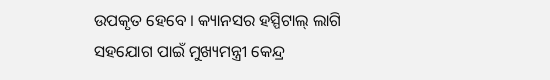ଉପକୃତ ହେବେ । କ୍ୟାନସର ହସ୍ପିଟାଲ୍ ଲାଗି ସହଯୋଗ ପାଇଁ ମୁଖ୍ୟମନ୍ତ୍ରୀ କେନ୍ଦ୍ର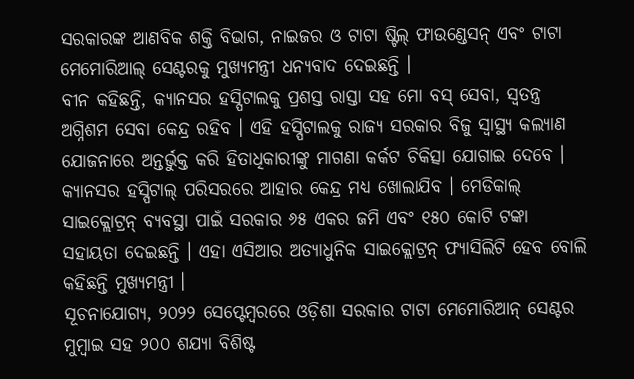ସରକାରଙ୍କ ଆଣବିକ ଶକ୍ତି ବିଭାଗ, ନାଇଜର ଓ ଟାଟା ଷ୍ଟିଲ୍ ଫାଉଣ୍ଡେସନ୍ ଏବଂ ଟାଟା ମେମୋରିଆଲ୍ ସେଣ୍ଟରକୁ ମୁଖ୍ୟମନ୍ତ୍ରୀ ଧନ୍ୟବାଦ ଦେଇଛନ୍ତି ।
ବୀନ କହିଛନ୍ତି, କ୍ୟାନସର ହସ୍ପିଟାଲକୁ ପ୍ରଶସ୍ତ ରାସ୍ତା ସହ ମୋ ବସ୍ ସେବା, ସ୍ୱତନ୍ତ୍ର ଅଗ୍ନିଶମ ସେବା କେନ୍ଦ୍ର ରହିବ । ଏହି ହସ୍ପିଟାଲକୁ ରାଜ୍ୟ ସରକାର ବିଜୁ ସ୍ୱାସ୍ଥ୍ୟ କଲ୍ୟାଣ ଯୋଜନାରେ ଅନ୍ତର୍ଭୁକ୍ତ କରି ହିତାଧିକାରୀଙ୍କୁ ମାଗଣା କର୍କଟ ଚିକିତ୍ସା ଯୋଗାଇ ଦେବେ । କ୍ୟାନସର ହସ୍ପିଟାଲ୍ ପରିସରରେ ଆହାର କେନ୍ଦ୍ର ମଧ୍ୟ ଖୋଲାଯିବ । ମେଡିକାଲ୍ ସାଇକ୍ଲୋଟ୍ରନ୍ ବ୍ୟବସ୍ଥା ପାଇଁ ସରକାର ୬୫ ଏକର ଜମି ଏବଂ ୧୫୦ କୋଟି ଟଙ୍କା ସହାୟତା ଦେଇଛନ୍ତି । ଏହା ଏସିଆର ଅତ୍ୟାଧୁନିକ ସାଇକ୍ଲୋଟ୍ରନ୍ ଫ୍ୟାସିଲିଟି ହେବ ବୋଲି କହିଛନ୍ତି ମୁଖ୍ୟମନ୍ତ୍ରୀ ।
ସୂଚନାଯୋଗ୍ୟ, ୨୦୨୨ ସେପ୍ଟେମ୍ବରରେ ଓଡ଼ିଶା ସରକାର ଟାଟା ମେମୋରିଆନ୍ ସେଣ୍ଟର ମୁମ୍ବାଇ ସହ ୨୦୦ ଶଯ୍ୟା ବିଶିଷ୍ଟ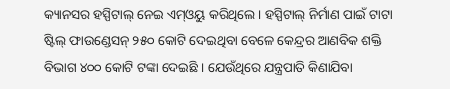କ୍ୟାନସର ହସ୍ପିଟାଲ୍ ନେଇ ଏମ୍ଓୟୁ କରିଥିଲେ । ହସ୍ପିଟାଲ୍ ନିର୍ମାଣ ପାଇଁ ଟାଟା ଷ୍ଟିଲ୍ ଫାଉଣ୍ଡେସନ୍ ୨୫୦ କୋଟି ଦେଇଥିବା ବେଳେ କେନ୍ଦ୍ରର ଆଣବିକ ଶକ୍ତି ବିଭାଗ ୪୦୦ କୋଟି ଟଙ୍କା ଦେଇଛି । ଯେଉଁଥିରେ ଯନ୍ତ୍ରପାତି କିଣାଯିବା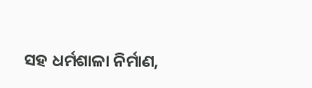ସହ ଧର୍ମଶାଳା ନିର୍ମାଣ,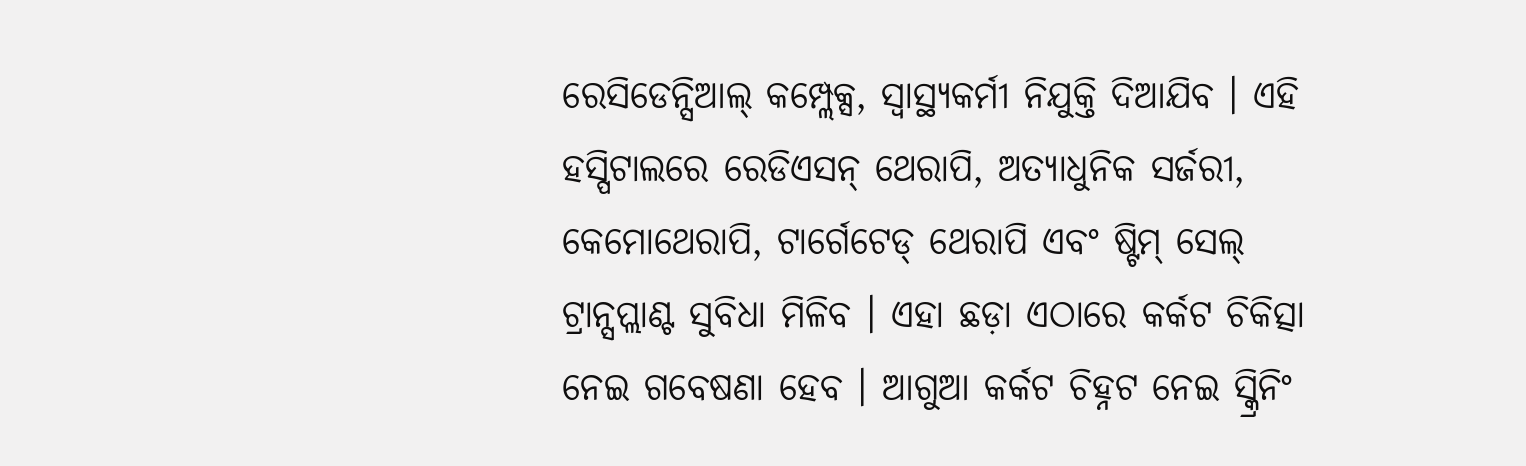ରେସିଡେନ୍ସିଆଲ୍ କମ୍ପ୍ଲେକ୍ସ, ସ୍ୱାସ୍ଥ୍ୟକର୍ମୀ ନିଯୁକ୍ତି ଦିଆଯିବ । ଏହି ହସ୍ପିଟାଲରେ ରେଡିଏସନ୍ ଥେରାପି, ଅତ୍ୟାଧୁନିକ ସର୍ଜରୀ, କେମୋଥେରାପି, ଟାର୍ଗେଟେଡ୍ ଥେରାପି ଏବଂ ଷ୍ଟିମ୍ ସେଲ୍ ଟ୍ରାନ୍ସପ୍ଲାଣ୍ଟ ସୁବିଧା ମିଳିବ । ଏହା ଛଡ଼ା ଏଠାରେ କର୍କଟ ଚିକିତ୍ସା ନେଇ ଗବେଷଣା ହେବ । ଆଗୁଆ କର୍କଟ ଚିହ୍ନଟ ନେଇ ସ୍କ୍ରିନିଂ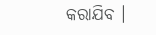କରାଯିବ ।